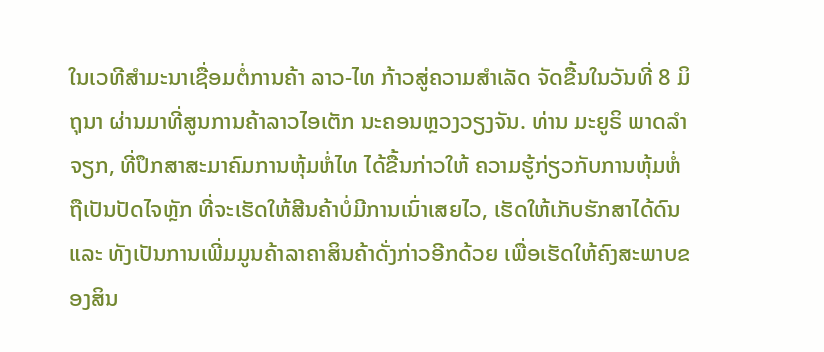ໃນເວທີສຳມະນາເຊື່ອມຕໍ່ການຄ້າ ລາວ-ໄທ ກ້າວສູ່ຄວາມສຳເລັດ ຈັດຂື້ນໃນວັນທີ່ 8 ມິຖຸນາ ຜ່ານມາທີ່ສູນການຄ້າລາວໄອເຕັກ ນະຄອນຫຼວງວຽງຈັນ. ທ່ານ ມະຍູຣິ ພາດລຳຈຽກ, ທີ່ປຶກສາສະມາຄົມການຫຸ້ມຫໍ່ໄທ ໄດ້ຂື້ນກ່າວໃຫ້ ຄວາມຮູ້ກ່ຽວກັບການຫຸ້ມຫໍ່ຖືເປັນປັດໄຈຫຼັກ ທີ່ຈະເຮັດໃຫ້ສີນຄ້າບໍ່ມີການເນົ່າເສຍໄວ, ເຮັດໃຫ້ເກັບຮັກສາໄດ້ດົນ ແລະ ທັງເປັນການເພີ່ມມູນຄ້າລາຄາສິນຄ້າດັ່ງກ່າວອີກດ້ວຍ ເພື່ອເຮັດໃຫ້ຄົງສະພາບຂອງສິນ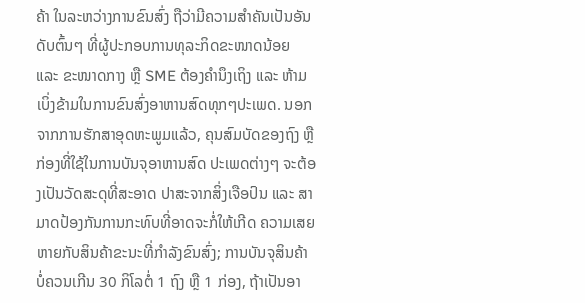ຄ້າ ໃນລະຫວ່າງການຂົນສົ່ງ ຖືວ່າມີຄວາມສຳຄັນເປັນອັນດັບຕົ້ນໆ ທີ່ຜູ້ປະກອບການທຸລະກິດຂະໜາດນ້ອຍ ແລະ ຂະໜາດກາງ ຫຼື SME ຕ້ອງຄຳນຶງເຖິງ ແລະ ຫ້າມເບິ່ງຂ້າມໃນການຂົນສົ່ງອາຫານສົດທຸກໆປະເພດ. ນອກຈາກການຮັກສາອຸດຫະພູມແລ້ວ, ຄຸນສົມບັດຂອງຖົງ ຫຼື ກ່ອງທີ່ໃຊ້ໃນການບັນຈຸອາຫານສົດ ປະເພດຕ່າງໆ ຈະຕ້ອງເປັນວັດສະດຸທີ່ສະອາດ ປາສະຈາກສິ່ງເຈືອປົນ ແລະ ສາມາດປ້ອງກັນການກະທົບທີ່ອາດຈະກໍ່ໃຫ້ເກີດ ຄວາມເສຍຫາຍກັບສິນຄ້າຂະນະທີ່ກຳລັງຂົນສົ່ງ; ການບັນຈຸສິນຄ້າບໍ່ຄວນເກີນ 30 ກິໂລຕໍ່ 1 ຖົງ ຫຼື 1 ກ່ອງ, ຖ້າເປັນອາ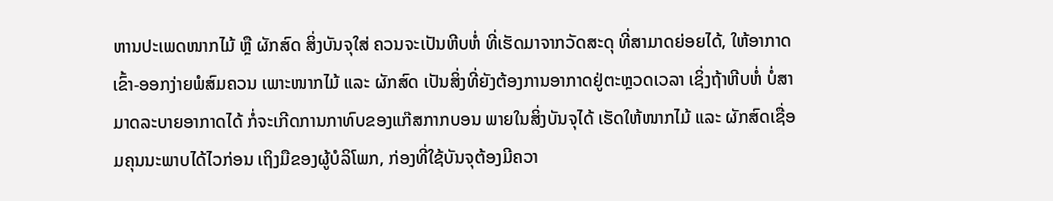ຫານປະເພດໜາກໄມ້ ຫຼື ຜັກສົດ ສິ່ງບັນຈຸໃສ່ ຄວນຈະເປັນຫີບຫໍ່ ທີ່ເຮັດມາຈາກວັດສະດຸ ທີ່ສາມາດຍ່ອຍໄດ້, ໃຫ້ອາກາດເຂົ້າ-ອອກງ່າຍພໍສົມຄວນ ເພາະໜາກໄມ້ ແລະ ຜັກສົດ ເປັນສິ່ງທີ່ຍັງຕ້ອງການອາກາດຢູ່ຕະຫຼວດເວລາ ເຊິ່ງຖ້າຫີບຫໍ່ ບໍ່ສາມາດລະບາຍອາກາດໄດ້ ກໍ່ຈະເກີດການກາທົບຂອງແກ໊ສກາກບອນ ພາຍໃນສິ່ງບັນຈຸໄດ້ ເຮັດໃຫ້ໜາກໄມ້ ແລະ ຜັກສົດເຊື່ອມຄຸນນະພາບໄດ້ໄວກ່ອນ ເຖິງມືຂອງຜູ້ບໍລິໂພກ, ກ່ອງທີ່ໃຊ້ບັນຈຸຕ້ອງມີຄວາ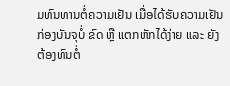ມທົນທານຕໍ່ຄວາມເຢັນ ເມື່ອໄດ້ຮັບຄວາມເຢັນກ່ອງບັນຈຸບໍ່ ຂົດ ຫຼື ແຕກຫັກໄດ້ງ່າຍ ແລະ ຍັງຕ້ອງທົນຕໍ່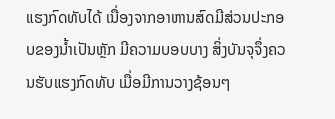ແຮງກົດທັບໄດ້ ເນື່ອງຈາກອາຫານສົດມີສ່ວນປະກອບຂອງນ້ຳເປັນຫຼັກ ມີຄວາມບອບບາງ ສິ່ງບັນຈຸຈຶ່ງຄວນຮັບແຮງກົດທັບ ເມື່ອມີການວາງຊ້ອນໆ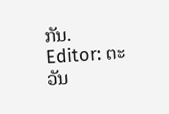ກັນ.
Editor: ຕະວັນ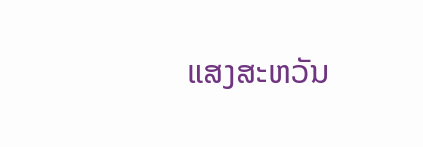ແສງສະຫວັນ